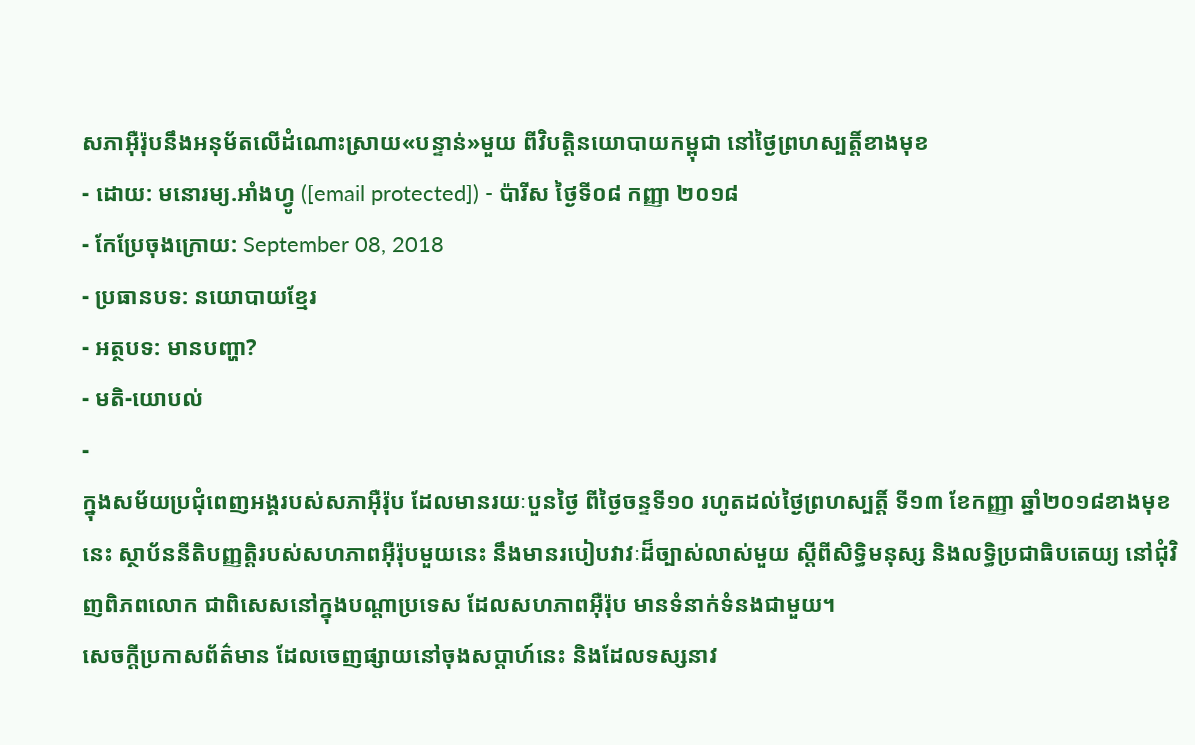សភាអ៊ឺរ៉ុបនឹងអនុម័តលើដំណោះស្រាយ«បន្ទាន់»មួយ ពីវិបត្តិនយោបាយកម្ពុជា នៅថ្ងៃព្រហស្បត្តិ៍ខាងមុខ
- ដោយ: មនោរម្យ.អាំងហ្វូ ([email protected]) - ប៉ារីស ថ្ងៃទី០៨ កញ្ញា ២០១៨
- កែប្រែចុងក្រោយ: September 08, 2018
- ប្រធានបទ: នយោបាយខ្មែរ
- អត្ថបទ: មានបញ្ហា?
- មតិ-យោបល់
-
ក្នុងសម័យប្រជុំពេញអង្គរបស់សភាអ៊ឺរ៉ុប ដែលមានរយៈបួនថ្ងៃ ពីថ្ងៃចន្ទទី១០ រហូតដល់ថ្ងៃព្រហស្បត្តិ៍ ទី១៣ ខែកញ្ញា ឆ្នាំ២០១៨ខាងមុខនេះ ស្ថាប័ននីតិបញ្ញត្តិរបស់សហភាពអ៊ឺរ៉ុបមួយនេះ នឹងមានរបៀបវាវៈដ៏ច្បាស់លាស់មួយ ស្ដីពីសិទ្ធិមនុស្ស និងលទ្ធិប្រជាធិបតេយ្យ នៅជុំវិញពិភពលោក ជាពិសេសនៅក្នុងបណ្ដាប្រទេស ដែលសហភាពអ៊ឺរ៉ុប មានទំនាក់ទំនងជាមួយ។
សេចក្ដីប្រកាសព័ត៌មាន ដែលចេញផ្សាយនៅចុងសប្ដាហ៍នេះ និងដែលទស្សនាវ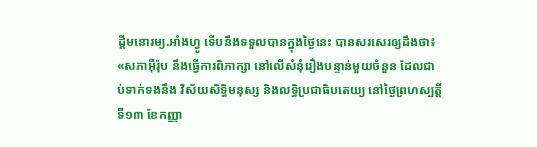ដ្ដីមនោរម្យ.អាំងហ្វូ ទើបនឹងទទួលបានក្នុងថ្ងៃនេះ បានសរសេរឲ្យដឹងថា៖ «សភាអ៊ឺរ៉ុប នឹងធ្វើការពិភាក្សា នៅលើសំនុំរឿងបន្ទាន់មួយចំនួន ដែលជាប់ទាក់ទងនឹង វិស័យសិទ្ធិមនុស្ស និងលទ្ធិប្រជាធិបតេយ្យ នៅថ្ងៃព្រហស្បត្តិ៍ ទី១៣ ខែកញ្ញា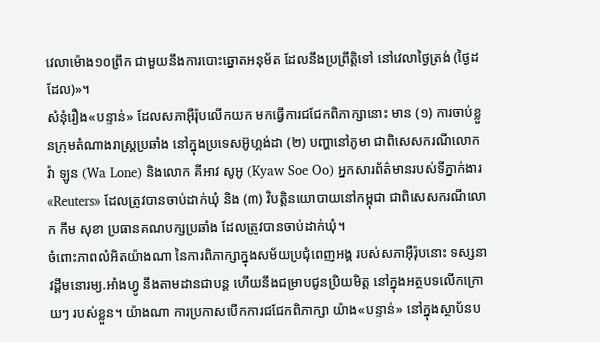វេលាម៉ោង១០ព្រឹក ជាមួយនឹងការបោះឆ្នោតអនុម័ត ដែលនឹងប្រព្រឹត្តិទៅ នៅវេលាថ្ងៃត្រង់ (ថ្ងៃដដែល)»។
សំនុំរឿង«បន្ទាន់» ដែលសភាអ៊ឺរ៉ុបលើកយក មកធ្វើការជជែកពិភាក្សានោះ មាន (១) ការចាប់ខ្លួនក្រុមតំណាងរាស្ត្រប្រឆាំង នៅក្នុងប្រទេសអ៊ូហ្គង់ដា (២) បញ្ហានៅភូមា ជាពិសេសករណីលោក វ៉ា ឡូន (Wa Lone) និងលោក គីអាវ សូអូ (Kyaw Soe Oo) អ្នកសារព័ត៌មានរបស់ទីភ្នាក់ងារ «Reuters» ដែលត្រូវបានចាប់ដាក់ឃុំ និង (៣) វិបត្តិនយោបាយនៅកម្ពុជា ជាពិសេសករណីលោក កឹម សុខា ប្រធានគណបក្សប្រឆាំង ដែលត្រូវបានចាប់ដាក់ឃុំ។
ចំពោះភាពលំអិតយ៉ាងណា នៃការពិភាក្សាក្នុងសម័យប្រជុំពេញអង្គ របស់សភាអ៊ឺរ៉ុបនោះ ទស្សនាវដ្ដីមនោរម្យ.អាំងហ្វូ នឹងតាមដានជាបន្ត ហើយនឹងជម្រាបជូនប្រិយមិត្ត នៅក្នុងអត្ថបទលើកក្រោយៗ របស់ខ្លួន។ យ៉ាងណា ការប្រកាសបើកការជជែកពិភាក្សា យ៉ាង«បន្ទាន់» នៅក្នុងស្ថាប័នប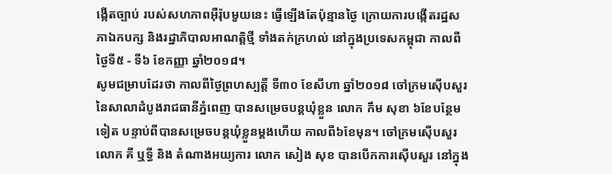ង្កើតច្បាប់ របស់សហភាពអ៊ឺរ៉ុបមួយនេះ ធ្វើឡើងតែប៉ុន្មានថ្ងៃ ក្រោយការបង្កើតរដ្ឋសភាឯកបក្ស និងរដ្ឋាភិបាលអាណត្តិថ្មី ទាំងតក់ក្រហល់ នៅក្នុងប្រទេសកម្ពុជា កាលពីថ្ងៃទី៥ - ទី៦ ខែកញ្ញា ឆ្នាំ២០១៨។
សូមជម្រាបដែរថា កាលពីថ្ងៃព្រហស្បត្តិ៍ ទី៣០ ខែសីហា ឆ្នាំ២០១៨ ចៅក្រមស៊ើបសួរ នៃសាលាដំបូងរាជធានីភ្នំពេញ បានសម្រេចបន្ដឃុំខ្លួន លោក កឹម សុខា ៦ខែបន្ថែមទៀត បន្ទាប់ពីបានសម្រេចបន្តឃុំខ្លួនម្ដងហើយ កាលពី៦ខែមុន។ ចៅក្រមស៊ើបសួរ លោក គី ឬទ្ធី និង តំណាងអយ្យការ លោក សៀង សុខ បានបើកការស៊ើបសួរ នៅក្នុង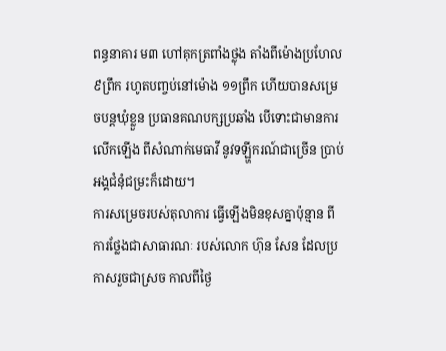ពន្ធនាគារ ម៣ ហៅគុកត្រពាំងថ្លុង តាំងពីម៉ោងប្រហែល ៩ព្រឹក រហូតបញ្ចប់នៅម៉ោង ១១ព្រឹក ហើយបានសម្រេចបន្តឃុំខ្លួន ប្រធានគណបក្សប្រឆាំង បើទោះជាមានការលើកឡើង ពីសំណាក់មេធាវី នូវទឡ្ហីករណ៍ជាច្រើន ប្រាប់អង្គជំនុំជម្រះក៏ដោយ។
ការសម្រេចរបស់តុលាការ ធ្វើឡើងមិនខុសគ្នាប៉ុន្មាន ពីការថ្លែងជាសាធារណៈ របស់លោក ហ៊ុន សែន ដែលប្រកាសរួចជាស្រច កាលពីថ្ងៃ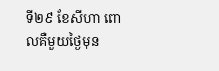ទី២៩ ខែសីហា ពោលគឺមួយថ្ងៃមុន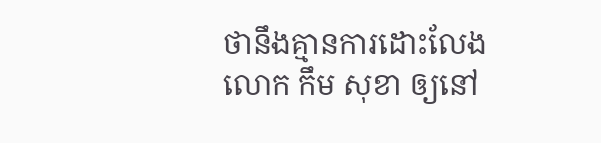ថានឹងគ្មានការដោះលែង លោក កឹម សុខា ឲ្យនៅ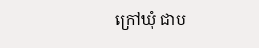ក្រៅឃុំ ជាប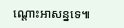ណ្ដោះអាសន្នទេ៕